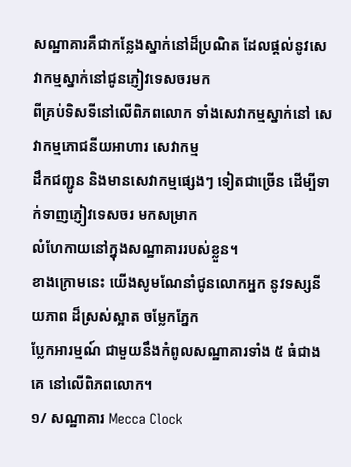សណ្ឋាគារគឺជាកន្លែងស្នាក់នៅដ៏ប្រណិត ដែលផ្តល់នូវសេវាកម្មស្នាក់នៅជូនភ្ញៀវទេសចរមក
ពីគ្រប់ទិសទីនៅលើពិភពលោក ទាំងសេវាកម្មស្នាក់នៅ សេវាកម្មភោជនីយអាហារ សេវាកម្ម
ដឹកជញ្ជូន និងមានសេវាកម្មផ្សេងៗ ទៀតជាច្រើន ដើម្បីទាក់ទាញភ្ញៀវទេសចរ មកសម្រាក
លំហែកាយនៅក្នុងសណ្ឋាគាររបស់ខ្លួន។
ខាងក្រោមនេះ យើងសូមណែនាំជូនលោកអ្នក នូវទស្សនីយភាព ដ៏ស្រស់ស្អាត ចម្លែកភ្នែក
ប្លែកអារម្មណ៍ ជាមួយនឹងកំពូលសណ្ឋាគារទាំង ៥ ធំជាងគេ នៅលើពិភពលោក។
១/ សណ្ឋាគារ Mecca Clock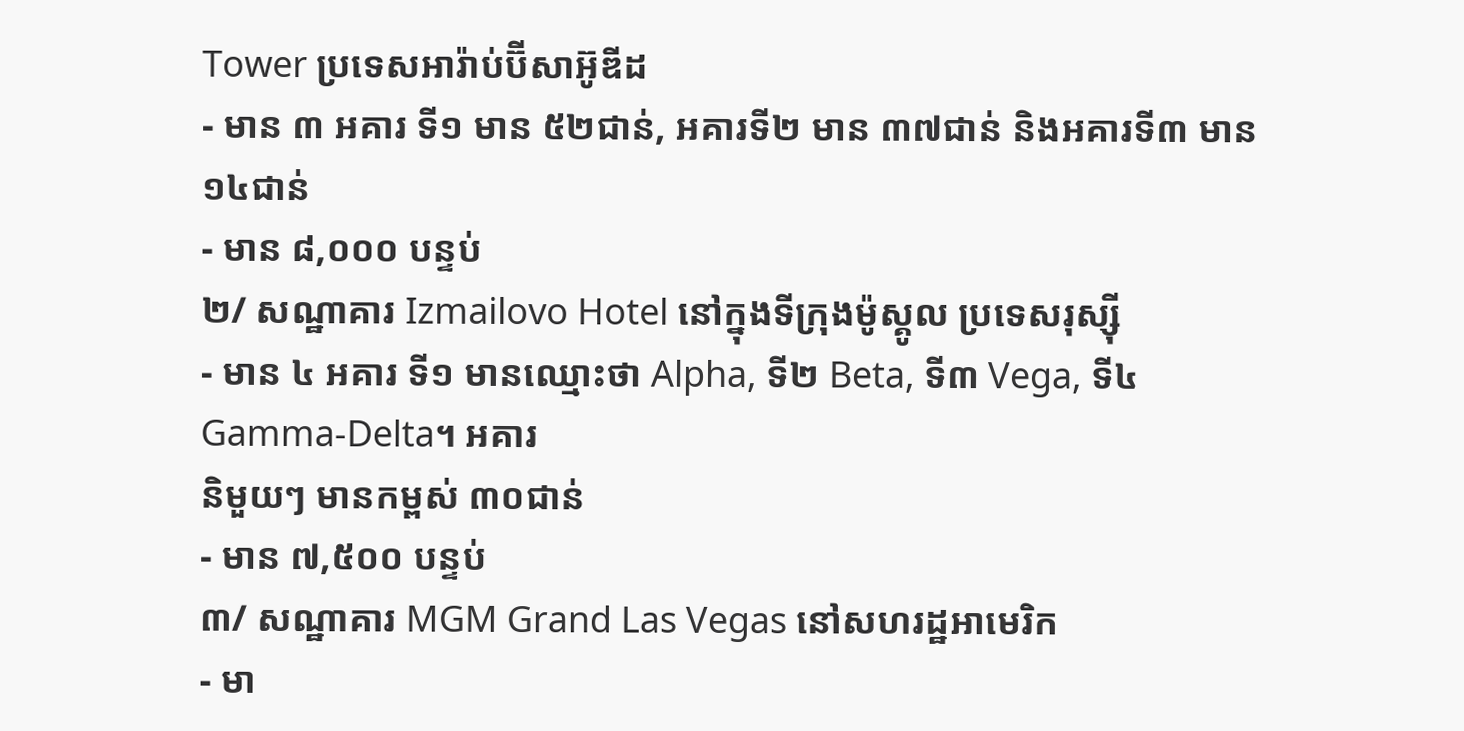Tower ប្រទេសអារ៉ាប់ប៊ីសាអ៊ូឌីដ
- មាន ៣ អគារ ទី១ មាន ៥២ជាន់, អគារទី២ មាន ៣៧ជាន់ និងអគារទី៣ មាន ១៤ជាន់
- មាន ៨,០០០ បន្ទប់
២/ សណ្ឋាគារ Izmailovo Hotel នៅក្នុងទីក្រុងម៉ូស្គូល ប្រទេសរុស្ស៊ី
- មាន ៤ អគារ ទី១ មានឈ្មោះថា Alpha, ទី២ Beta, ទី៣ Vega, ទី៤ Gamma-Delta។ អគារ
និមួយៗ មានកម្ពស់ ៣០ជាន់
- មាន ៧,៥០០ បន្ទប់
៣/ សណ្ឋាគារ MGM Grand Las Vegas នៅសហរដ្ឋអាមេរិក
- មា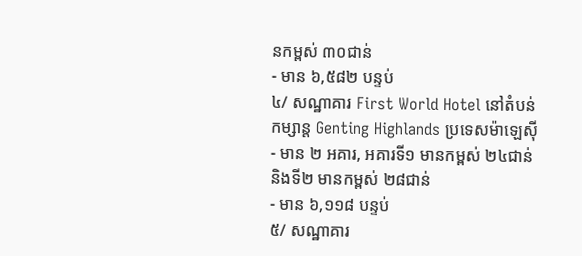នកម្ពស់ ៣០ជាន់
- មាន ៦,៥៨២ បន្ទប់
៤/ សណ្ឋាគារ First World Hotel នៅតំបន់កម្សាន្ត Genting Highlands ប្រទេសម៉ាឡេស៊ី
- មាន ២ អគារ, អគារទី១ មានកម្ពស់ ២៤ជាន់ និងទី២ មានកម្ពស់ ២៨ជាន់
- មាន ៦,១១៨ បន្ទប់
៥/ សណ្ឋាគារ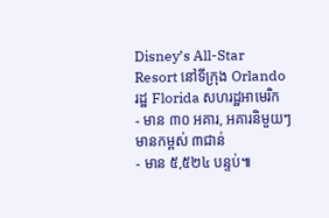Disney’s All-Star Resort នៅទីក្រុង Orlando រដ្ឋ Florida សហរដ្ឋអាមេរិក
- មាន ៣០ អគារ, អគារនិមួយៗ មានកម្ពស់ ៣ជាន់
- មាន ៥,៥២៤ បន្ទប់៕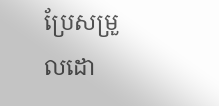ប្រែសម្រួលដោ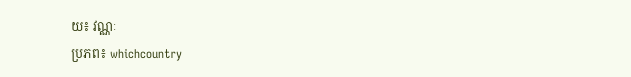យ៖ វណ្ណៈ
ប្រភព៖ whichcountry